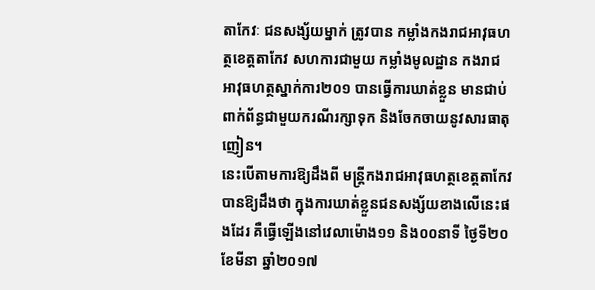តាកែវៈ ជនសង្ស័យម្នាក់ ត្រូវបាន កម្លាំងកងរាជអាវុធហត្ថខេត្តតាកែវ សហការជាមួយ កម្លាំងមូលដ្ឋាន កងរាជអាវុធហត្ថស្នាក់ការ២០១ បានធ្វើការឃាត់ខ្លួន មានជាប់ពាក់ព័ន្ធជាមួយករណីរក្សាទុក និងចែកចាយនូវសារធាតុញៀន។
នេះបើតាមការឱ្យដឹងពី មន្ត្រីកងរាជអាវុធហត្ថខេត្តតាកែវ បានឱ្យដឹងថា ក្នុងការឃាត់ខ្លួនជនសង្ស័យខាងលើនេះផងដែរ គឺធ្វើឡើងនៅវេលាម៉ោង១១ និង០០នាទី ថ្ងៃទី២០ ខែមីនា ឆ្នាំ២០១៧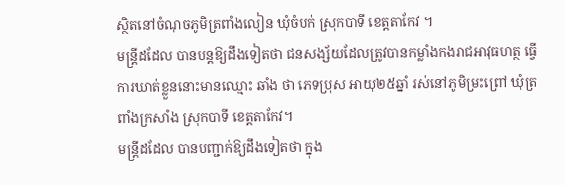ស្ថិតនៅចំណុចភូមិត្រពាំងលៀន ឃុំចំបក់ ស្រុកបាទី ខេត្តតាកែវ ។
មន្ត្រីដដែល បានបន្តឱ្យដឹងទៀតថា ជនសង្ស័យដែលត្រូវបានកម្លាំងកងរាជអាវុធហត្ថ ធ្វើការឃាត់ខ្លួននោះមានឈ្មោះ ឆាំង ថា ភេទប្រុស អាយុ២៥ឆ្នាំ រស់នៅភូមិម្រះព្រៅ ឃុំត្រពាំងក្រសាំង ស្រុកបាទី ខេត្តតាកែវ។
មន្ត្រីដដែល បានបញ្ជាក់ឱ្យដឹងទៀតថា ក្នុង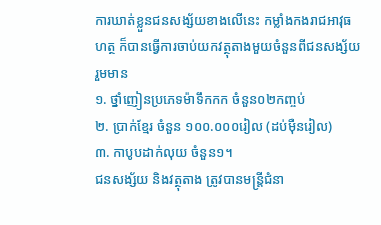ការឃាត់ខ្លួនជនសង្ស័យខាងលើនេះ កម្លាំងកងរាជអាវុធហត្ថ ក៏បានធ្វើការចាប់យកវត្ថុតាងមួយចំនួនពីជនសង្ស័យរួមមាន
១. ថ្នាំញៀនប្រភេទម៉ាទឹកកក ចំនួន០២កញ្ចប់
២. ប្រាក់ខ្មែរ ចំនួន ១០០.០០០រៀល (ដប់ម៉ឺនរៀល)
៣. កាបូបដាក់លុយ ចំនួន១។
ជនសង្ស័យ និងវត្ថុតាង ត្រូវបានមន្ត្រីជំនា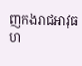ញកងរាជអាវុធហ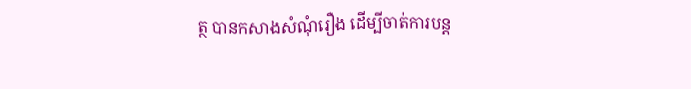ត្ថ បានកសាងសំណុំរឿង ដើម្បីចាត់ការបន្ត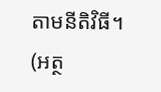តាមនីតិវិធី។
(អត្ថ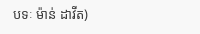បទៈ ម៉ាន់ ដាវីត)